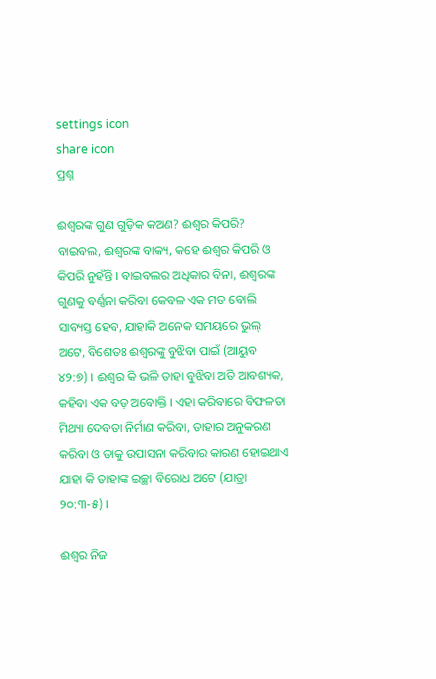settings icon
share icon
ପ୍ରଶ୍ନ

ଈଶ୍ଵରଙ୍କ ଗୁଣ ଗୁଡ଼ିକ କଅଣ? ଈଶ୍ଵର କିପରି?
ବାଇବଲ, ଈଶ୍ଵରଙ୍କ ବାକ୍ୟ, କହେ ଈଶ୍ଵର କିପରି ଓ କିପରି ନୁହଁନ୍ତି । ବାଇବଲର ଅଧିକାର ବିନା, ଈଶ୍ଵରଙ୍କ ଗୁଣକୁ ବର୍ଣ୍ଣନା କରିବା କେବଳ ଏକ ମତ ବୋଲି ସାବ୍ୟସ୍ତ ହେବ, ଯାହାକି ଅନେକ ସମୟରେ ଭୁଲ୍ ଅଟେ, ବିଶେତଃ ଈଶ୍ଵରଙ୍କୁ ବୁଝିବା ପାଇଁ (ଆୟୁବ ୪୨:୭) । ଈଶ୍ଵର କି ଭଳି ତାହା ବୁଝିବା ଅତି ଆବଶ୍ୟକ, କହିବା ଏକ ବଡ଼ ଅବୋକ୍ତି । ଏହା କରିବାରେ ବିଫଳତା ମିଥ୍ୟା ଦେବତା ନିର୍ମାଣ କରିବା, ତାହାର ଅନୁକରଣ କରିବା ଓ ତାକୁ ଉପାସନା କରିବାର କାରଣ ହୋଇଥାଏ ଯାହା କି ତାହାଙ୍କ ଇଚ୍ଛା ବିରୋଧ ଅଟେ (ଯାତ୍ରା ୨୦:୩-୫) ।

ଈଶ୍ଵର ନିଜ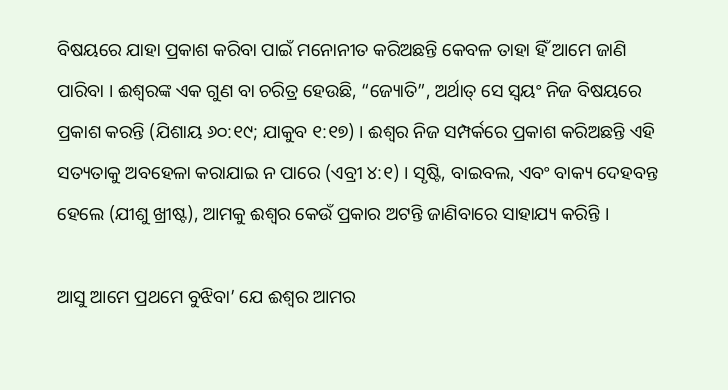ବିଷୟରେ ଯାହା ପ୍ରକାଶ କରିବା ପାଇଁ ମନୋନୀତ କରିଅଛନ୍ତି କେବଳ ତାହା ହିଁ ଆମେ ଜାଣି ପାରିବା । ଈଶ୍ଵରଙ୍କ ଏକ ଗୁଣ ବା ଚରିତ୍ର ହେଉଛି, “ଜ୍ୟୋତି”, ଅର୍ଥାତ୍ ସେ ସ୍ଵୟଂ ନିଜ ବିଷୟରେ ପ୍ରକାଶ କରନ୍ତି (ଯିଶାୟ ୬୦:୧୯; ଯାକୁବ ୧:୧୭) । ଈଶ୍ଵର ନିଜ ସମ୍ପର୍କରେ ପ୍ରକାଶ କରିଅଛନ୍ତି ଏହି ସତ୍ୟତାକୁ ଅବହେଳା କରାଯାଇ ନ ପାରେ (ଏବ୍ରୀ ୪:୧) । ସୃଷ୍ଟି, ବାଇବଲ, ଏବଂ ବାକ୍ୟ ଦେହବନ୍ତ ହେଲେ (ଯୀଶୁ ଖ୍ରୀଷ୍ଟ), ଆମକୁ ଈଶ୍ଵର କେଉଁ ପ୍ରକାର ଅଟନ୍ତି ଜାଣିବାରେ ସାହାଯ୍ୟ କରିନ୍ତି ।

ଆସୁ ଆମେ ପ୍ରଥମେ ବୁଝିବା’ ଯେ ଈଶ୍ଵର ଆମର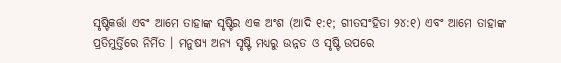ସୃଷ୍ଟିକର୍ତ୍ତା ଏବଂ ଆମେ ତାହାଙ୍କ ସୃଷ୍ଟିର ଏକ ଅଂଶ (ଆଦି ୧:୧; ଗୀତସଂହିତା ୨୪:୧) ଏବଂ ଆମେ ତାହାଙ୍କ ପ୍ରତିମୁର୍ତ୍ତିରେ ନିର୍ମିତ । ମନୁଷ୍ୟ ଅନ୍ୟ ସୃଷ୍ଟି ମଧ୍ୟରୁ ଉନ୍ନତ ଓ ସୃଷ୍ଟି ଉପରେ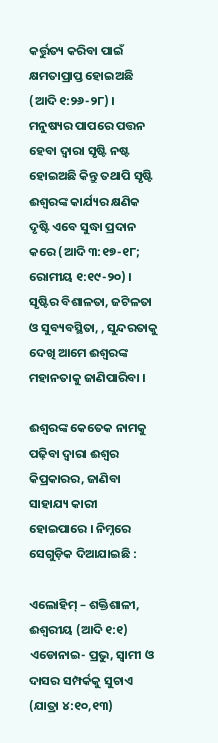କର୍ତ୍ତୁତ୍ୟ କରିବା ପାଇଁ କ୍ଷମତାପ୍ରାପ୍ତ ହୋଇଅଛି (ଆଦି ୧:୨୬-୨୮) । ମନୁଷ୍ୟର ପାପରେ ପତ୍ତନ ହେବା ଦ୍ଵାରା ସୃଷ୍ଟି ନଷ୍ଟ ହୋଇଅଛି କିନ୍ତୁ ତଥାପି ସୃଷ୍ଟି ଈଶ୍ଵରଙ୍କ କାର୍ଯ୍ୟର କ୍ଷଣିକ ଦୃଷ୍ଟି ଏବେ ସୁଦ୍ଧା ପ୍ରଦାନ କରେ (ଆଦି ୩:୧୭-୧୮; ରୋମୀୟ ୧:୧୯-୨୦) । ସୃଷ୍ଟିର ବିଶାଳତା, ଜଟିଳତା ଓ ସୁବ୍ୟବସ୍ଥିତା, , ସୁନ୍ଦରତାକୁ ଦେଖି ଆମେ ଈଶ୍ଵରଙ୍କ ମହାନତାକୁ ଜାଣିପାରିବା ।

ଈଶ୍ଵରଙ୍କ କେତେକ ନାମକୁ ପଢ଼ିବା ଦ୍ଵାରା ଈଶ୍ଵର କିପ୍ରକାରର, ଜାଣିବା ସାହାଯ୍ୟ କାରୀ ହୋଇପାରେ । ନିମ୍ନରେ ସେଗୁଡ଼ିକ ଦିଆଯାଇଛି :

ଏଲୋହିମ୍ – ଶକ୍ତିଶାଳୀ, ଈଶ୍ଵରୀୟ (ଆଦି ୧:୧)
ଏଡୋନାଇ- ପ୍ରଭୁ, ସ୍ଵାମୀ ଓ ଦାସର ସମ୍ପର୍କକୁ ସୁଚାଏ (ଯାତ୍ରା ୪:୧୦,୧୩)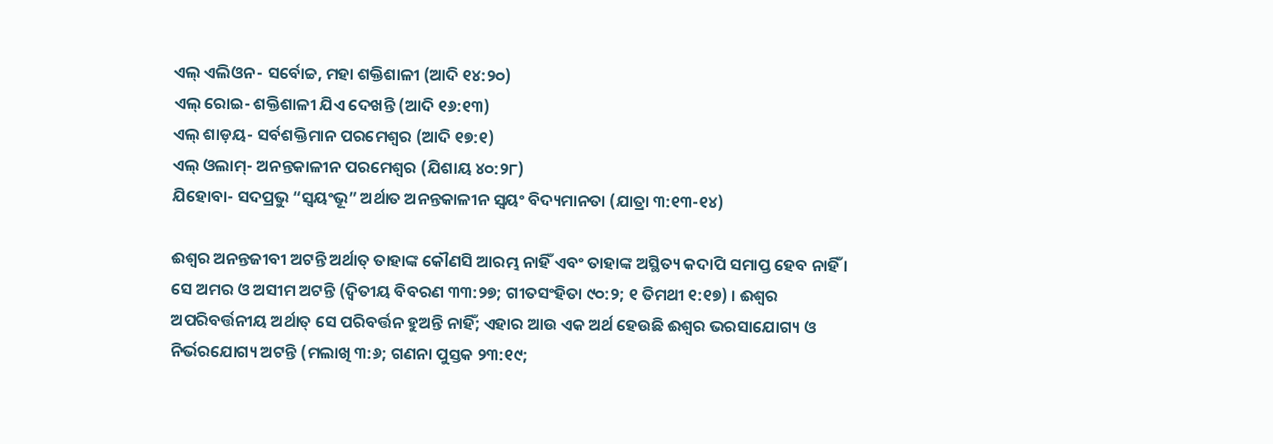ଏଲ୍ ଏଲିଓନ- ସର୍ବୋଚ୍ଚ, ମହା ଶକ୍ତିଶାଳୀ (ଆଦି ୧୪:୨୦)
ଏଲ୍ ରୋଇ- ଶକ୍ତିଶାଳୀ ଯିଏ ଦେଖନ୍ତି (ଆଦି ୧୬:୧୩)
ଏଲ୍ ଶାଡ଼ୟ- ସର୍ବଶକ୍ତିମାନ ପରମେଶ୍ଵର (ଆଦି ୧୭:୧)
ଏଲ୍ ଓଲାମ୍- ଅନନ୍ତକାଳୀନ ପରମେଶ୍ଵର (ଯିଶାୟ ୪୦:୨୮)
ଯିହୋବା- ସଦପ୍ରଭୁ “ସ୍ଵୟଂଭୂ” ଅର୍ଥାତ ଅନନ୍ତକାଳୀନ ସ୍ଵୟଂ ବିଦ୍ୟମାନତା (ଯାତ୍ରା ୩:୧୩-୧୪)

ଈଶ୍ଵର ଅନନ୍ତଜୀବୀ ଅଟନ୍ତି ଅର୍ଥାତ୍ ତାହାଙ୍କ କୌଣସି ଆରମ୍ଭ ନାହିଁ ଏବଂ ତାହାଙ୍କ ଅସ୍ଥିତ୍ୟ କଦାପି ସମାପ୍ତ ହେବ ନାହିଁ । ସେ ଅମର ଓ ଅସୀମ ଅଟନ୍ତି (ଦ୍ଵିତୀୟ ବିବରଣ ୩୩:୨୭; ଗୀତସଂହିତା ୯୦:୨; ୧ ତିମଥୀ ୧:୧୭) । ଈଶ୍ଵର ଅପରିବର୍ତ୍ତନୀୟ ଅର୍ଥାତ୍ ସେ ପରିବର୍ତ୍ତନ ହୁଅନ୍ତି ନାହିଁ; ଏହାର ଆଉ ଏକ ଅର୍ଥ ହେଉଛି ଈଶ୍ଵର ଭରସାଯୋଗ୍ୟ ଓ ନିର୍ଭରଯୋଗ୍ୟ ଅଟନ୍ତି (ମଲାଖି ୩:୬; ଗଣନା ପୁସ୍ତକ ୨୩:୧୯;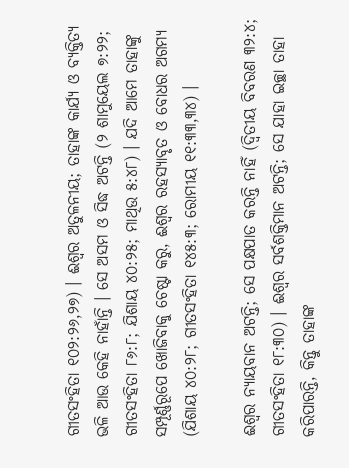ଗୀତସଂହିତା ୧୦୨:୨୬,୨୭) । ଈଶ୍ଵର ଅତୁଳନୀୟ; ତାହାଙ୍କ କାର୍ଯ୍ୟ ଓ ବ୍ୟକ୍ତିତ୍ୟ ଭଳି ଆଉ କେହି ନାହାଁନ୍ତି । ସେ ଅସମ ଓ ସିଦ୍ଧ ଅଟନ୍ତି (୨ ଶାମୁୟେଲ ୭:୨୨; ଗୀତସଂହିତା ୮୬:୮; ଯିଶାୟ ୪୦:୨୫; ମାଥିଉ ୫:୪୮) । ଯଦି ଆମେ ତାହାଙ୍କୁ ସମ୍ପୂର୍ଣ୍ଣରୂପେ ଖୋଜିବାକୁ ଚେଷ୍ଟା କରୁ, ଈଶ୍ଵର ରହସ୍ୟାବୃତ ଓ ବୋଧର ଅଗମ୍ୟ (ଯିଶାୟ ୪୦:୨୮; ଗୀତସଂହିତା ୧୪୫:୩; ରୋମୀୟ ୧୧:୩୩,୩୪) ।

ଈଶ୍ଵର ନ୍ୟାୟବାନ ଅଟନ୍ତି; ସେ ପକ୍ଷପାତ କରନ୍ତି ନାହିଁ (ଦ୍ଵିତୀୟ ବିବରଣ ୩୨:୪; ଗୀତସଂହିତା ୧୮:୩୦) । ଈଶ୍ଵର ସର୍ବଶକ୍ତିମାନ ଅଟନ୍ତି; ସେ ଯାହା ଇଚ୍ଛା ତାହା କରିପାରନ୍ତି, କିନ୍ତୁ ତାହାଙ୍କ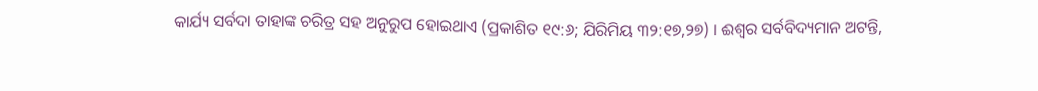କାର୍ଯ୍ୟ ସର୍ବଦା ତାହାଙ୍କ ଚରିତ୍ର ସହ ଅନୁରୁପ ହୋଇଥାଏ (ପ୍ରକାଶିତ ୧୯:୬; ଯିରିମିୟ ୩୨:୧୭,୨୭) । ଈଶ୍ଵର ସର୍ବବିଦ୍ୟମାନ ଅଟନ୍ତି,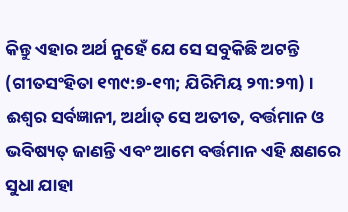କିନ୍ତୁ ଏହାର ଅର୍ଥ ନୁହେଁ ଯେ ସେ ସବୁକିଛି ଅଟନ୍ତି (ଗୀତସଂହିତା ୧୩୯:୭-୧୩; ଯିରିମିୟ ୨୩:୨୩) । ଈଶ୍ଵର ସର୍ବଜ୍ଞାନୀ, ଅର୍ଥାତ୍ ସେ ଅତୀତ, ବର୍ତ୍ତମାନ ଓ ଭବିଷ୍ୟତ୍ ଜାଣନ୍ତି ଏବଂ ଆମେ ବର୍ତ୍ତମାନ ଏହି କ୍ଷଣରେ ସୁଧା ଯାହା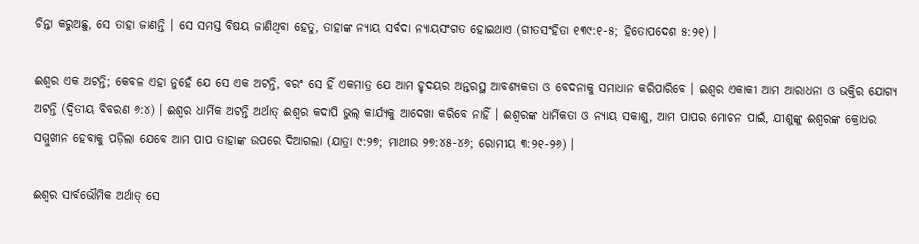ଚିନ୍ତା କରୁଅଛୁ, ସେ ତାହା ଜାଣନ୍ତି । ସେ ସମସ୍ତ ବିଷୟ ଜାଣିଥିବା ହେତୁ, ତାହାଙ୍କ ନ୍ୟାୟ ସର୍ବଦା ନ୍ୟାୟସଂଗତ ହୋଇଥାଏ (ଗୀତସଂହିତା ୧୩୯:୧-୫; ହିତୋପଦେଶ ୫:୨୧) ।

ଈଶ୍ଵର ଏକ ଅଟନ୍ତି; କେବଳ ଏହା ନୁହେଁ ଯେ ସେ ଏକ ଅଟନ୍ତି, ବରଂ ସେ ହିଁ ଏକମାତ୍ର ଯେ ଆମ ହୃଦୟର ଅନ୍ତରସ୍ଥ ଆବଶ୍ୟକତା ଓ ବେଦନାକୁ ସମାଧାନ କରିପାରିବେ । ଇଶ୍ଵର ଏକାକୀ ଆମ ଆରାଧନା ଓ ଭକ୍ତିର ଯୋଗ୍ୟ ଅଟନ୍ତି (ଦ୍ଵିତୀୟ ବିବରଣ ୬:୪) । ଈଶ୍ଵର ଧାର୍ମିକ ଅଟନ୍ତି ଅର୍ଥାତ୍ ଈଶ୍ଵର କଦାପି ଭୁଲ୍ କାର୍ଯ୍ୟକୁ ଆଦେଖା କରିବେ ନାହିଁ । ଈଶ୍ଵରଙ୍କ ଧାର୍ମିକତା ଓ ନ୍ୟାୟ ସକାଶୁ, ଆମ ପାପର ମୋଚନ ପାଇଁ, ଯୀଶୁଙ୍କୁ ଈଶ୍ଵରଙ୍କ କ୍ରୋଧର ସମ୍ମୁଖୀନ ହେବାକୁ ପଡ଼ିଲା ଯେବେ ଆମ ପାପ ତାହାଙ୍କ ଉପରେ ଦିଆଗଲା (ଯାତ୍ରା ୯:୨୭; ମାଥୀଉ ୨୭:୪୫-୪୬; ରୋମୀୟ ୩:୨୧-୨୬) ।

ଈଶ୍ଵର ସାର୍ବଭୌମିକ ଅର୍ଥାତ୍ ସେ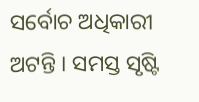ସର୍ବୋଚ ଅଧିକାରୀ ଅଟନ୍ତି । ସମସ୍ତ ସୃଷ୍ଟି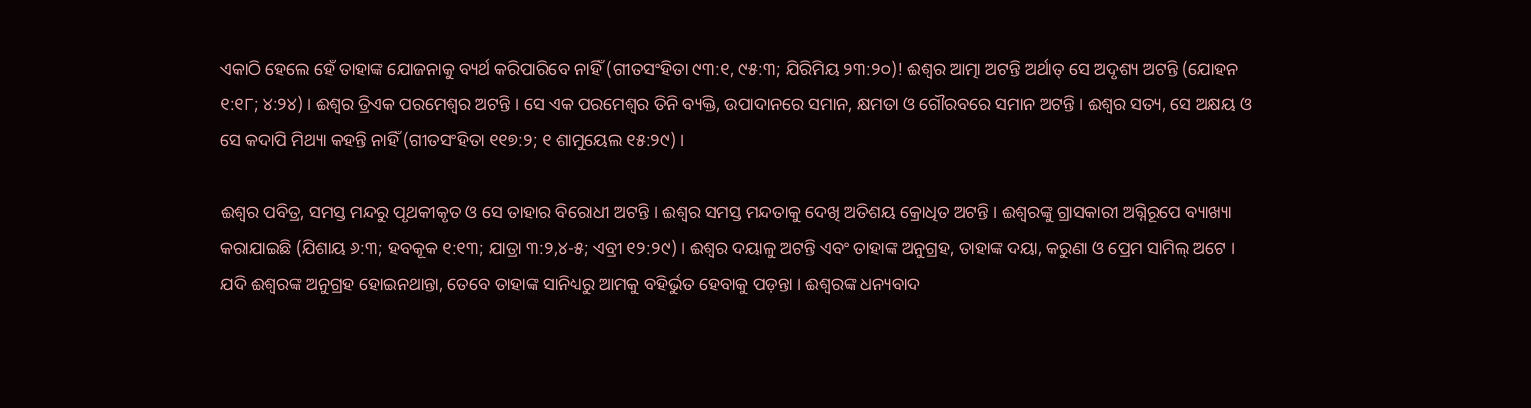ଏକାଠି ହେଲେ ହେଁ ତାହାଙ୍କ ଯୋଜନାକୁ ବ୍ୟର୍ଥ କରିପାରିବେ ନାହିଁ (ଗୀତସଂହିତା ୯୩:୧, ୯୫:୩; ଯିରିମିୟ ୨୩:୨୦)! ଈଶ୍ଵର ଆତ୍ମା ଅଟନ୍ତି ଅର୍ଥାତ୍ ସେ ଅଦୃଶ୍ୟ ଅଟନ୍ତି (ଯୋହନ ୧:୧୮; ୪:୨୪) । ଈଶ୍ଵର ତ୍ରିଏକ ପରମେଶ୍ଵର ଅଟନ୍ତି । ସେ ଏକ ପରମେଶ୍ଵର ତିନି ବ୍ୟକ୍ତି, ଉପାଦାନରେ ସମାନ, କ୍ଷମତା ଓ ଗୌରବରେ ସମାନ ଅଟନ୍ତି । ଈଶ୍ଵର ସତ୍ୟ, ସେ ଅକ୍ଷୟ ଓ ସେ କଦାପି ମିଥ୍ୟା କହନ୍ତି ନାହିଁ (ଗୀତସଂହିତା ୧୧୭:୨; ୧ ଶାମୁୟେଲ ୧୫:୨୯) ।

ଈଶ୍ଵର ପବିତ୍ର, ସମସ୍ତ ମନ୍ଦରୁ ପୃଥକୀକୃତ ଓ ସେ ତାହାର ବିରୋଧୀ ଅଟନ୍ତି । ଈଶ୍ଵର ସମସ୍ତ ମନ୍ଦତାକୁ ଦେଖି ଅତିଶୟ କ୍ରୋଧିତ ଅଟନ୍ତି । ଈଶ୍ଵରଙ୍କୁ ଗ୍ରାସକାରୀ ଅଗ୍ନିରୂପେ ବ୍ୟାଖ୍ୟା କରାଯାଇଛି (ଯିଶାୟ ୬:୩; ହବକୂକ ୧:୧୩; ଯାତ୍ରା ୩:୨,୪-୫; ଏବ୍ରୀ ୧୨:୨୯) । ଈଶ୍ଵର ଦୟାଳୁ ଅଟନ୍ତି ଏବଂ ତାହାଙ୍କ ଅନୁଗ୍ରହ, ତାହାଙ୍କ ଦୟା, କରୁଣା ଓ ପ୍ରେମ ସାମିଲ୍ ଅଟେ । ଯଦି ଈଶ୍ଵରଙ୍କ ଅନୁଗ୍ରହ ହୋଇନଥାନ୍ତା, ତେବେ ତାହାଙ୍କ ସାନିଧ୍ୟରୁ ଆମକୁ ବହିର୍ଭୁତ ହେବାକୁ ପଡ଼ନ୍ତା । ଈଶ୍ଵରଙ୍କ ଧନ୍ୟବାଦ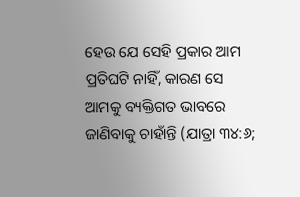ହେଉ ଯେ ସେହି ପ୍ରକାର ଆମ ପ୍ରତିଘଟି ନାହିଁ, କାରଣ ସେ ଆମକୁ ବ୍ୟକ୍ତିଗତ ଭାବରେ ଜାଣିବାକୁ ଚାହାଁନ୍ତି (ଯାତ୍ରା ୩୪:୬;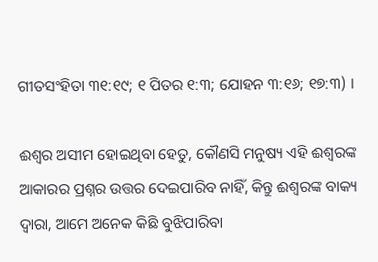ଗୀତସଂହିତା ୩୧:୧୯; ୧ ପିତର ୧:୩; ଯୋହନ ୩:୧୬; ୧୭:୩) ।

ଈଶ୍ଵର ଅସୀମ ହୋଇଥିବା ହେତୁ, କୌଣସି ମନୁଷ୍ୟ ଏହି ଈଶ୍ଵରଙ୍କ ଆକାରର ପ୍ରଶ୍ନର ଉତ୍ତର ଦେଇପାରିବ ନାହିଁ, କିନ୍ତୁ ଈଶ୍ଵରଙ୍କ ବାକ୍ୟ ଦ୍ଵାରା, ଆମେ ଅନେକ କିଛି ବୁଝିପାରିବା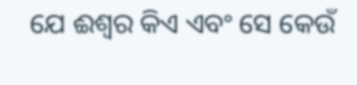ଯେ ଈଶ୍ଵର କିଏ ଏବଂ ସେ କେଉଁ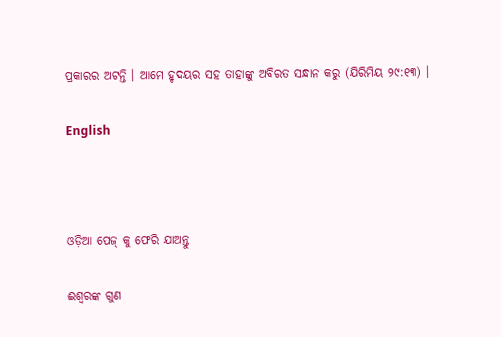ପ୍ରକାରର ଅଟନ୍ତି । ଆମେ ହୃଦୟର ସହ ତାହାଙ୍କୁ ଅବିରତ ସନ୍ଧାନ କରୁ (ଯିରିମିୟ ୨୯:୧୩) ।

English



ଓଡ଼ିଆ ପେଜ୍ କୁ ଫେରି ଯାଅନ୍ତୁ

ଈଶ୍ଵରଙ୍କ ଗୁଣ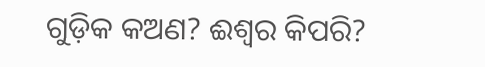ଗୁଡ଼ିକ କଅଣ? ଈଶ୍ଵର କିପରି?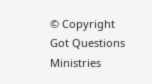© Copyright Got Questions Ministries